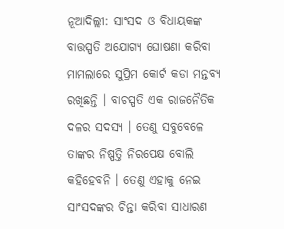ନୂଆଦିଲ୍ଲୀ: ସାଂସଦ ଓ ବିଧାୟକଙ୍କ ବାତ୍ତସ୍ପତି ଅଯୋଗ୍ୟ ଘୋଷଣା କରିବା ମାମଲାରେ ସୁପ୍ରିମ କୋର୍ଟ କଡା ମନ୍ତବ୍ୟ ରଖିଛନ୍ତି । ବାଚସ୍ପତି ଏକ ରାଜନୈତିକ ଦଳର ସଦସ୍ୟ । ତେଣୁ ସବୁବେଳେ ତାଙ୍କର ନିଷ୍ପତ୍ତି ନିରପେକ୍ଷ ବୋଲି କହିହେବନି । ତେଣୁ ଏହାକୁ ନେଇ ସାଂସଦଙ୍କର ଚିନ୍ତା କରିବା ସାଧାରଣ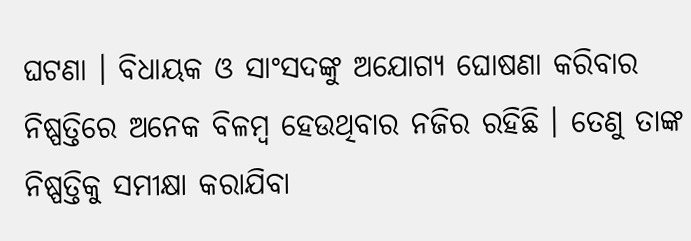ଘଟଣା । ବିଧାୟକ ଓ ସାଂସଦଙ୍କୁ ଅଯୋଗ୍ୟ ଘୋଷଣା କରିବାର ନିଷ୍ପତ୍ତିରେ ଅନେକ ବିଳମ୍ବ ହେଉଥିବାର ନଜିର ରହିଛି । ତେଣୁ ତାଙ୍କ ନିଷ୍ପତ୍ତିକୁ ସମୀକ୍ଷା କରାଯିବା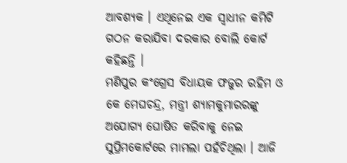ଆବଶ୍ୟକ । ଏଥିନେଇ ଏକ ସ୍ୱାଧୀନ କମିଟି ଗଠନ କରାଯିବା ଦରକାର ବୋଲି କୋର୍ଟ କହିଛନ୍ତି ।
ମଣିପୁର କଂଗ୍ରେସ ବିଧାୟକ ଫଜୁର ରହିମ ଓ କେ ମେଘଚନ୍ଦ୍ର, ମନ୍ତ୍ରୀ ଶ୍ୟାମକୁମାରରଙ୍କୁ ଅଯୋଗ୍ୟ ଘୋଷିତ କରିବାକୁ ନେଇ ସୁପ୍ରିମକୋର୍ଟରେ ମାମଲା ପହଁଚିଥିଲା । ଆଜି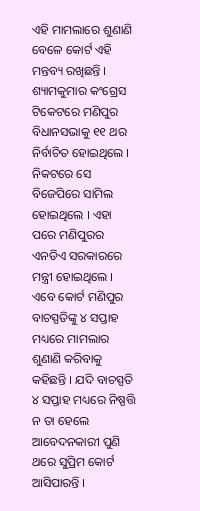ଏହି ମାମଲାରେ ଶୁଣାଣି ବେଳେ କୋର୍ଟ ଏହି ମନ୍ତବ୍ୟ ରଖିଛନ୍ତି । ଶ୍ୟାମକୁମାର କଂଗ୍ରେସ ଟିକେଟରେ ମଣିପୁର ବିଧାନସଭାକୁ ୧୧ ଥର ନିର୍ବାଚିତ ହୋଇଥିଲେ । ନିକଟରେ ସେ ବିଜେପିରେ ସାମିଲ ହୋଇଥିଲେ । ଏହା ପରେ ମଣିପୁରର ଏନଡିଏ ସରକାରରେ ମନ୍ତ୍ରୀ ହୋଇଥିଲେ । ଏବେ କୋର୍ଟ ମଣିପୁର ବାଚସ୍ପତିଙ୍କୁ ୪ ସପ୍ତାହ ମଧ୍ୟରେ ମାମଲାର ଶୁଣାଣି କରିବାକୁ କହିଛନ୍ତି । ଯଦି ବାଚସ୍ପତି ୪ ସପ୍ତାହ ମଧ୍ୟରେ ନିଷ୍ପତ୍ତି ନ ତା ହେଲେ ଆବେଦନକାରୀ ପୁଣି ଥରେ ସୁପ୍ରିମ କୋର୍ଟ ଆସିପାରନ୍ତି ।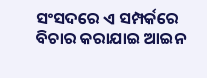ସଂସଦରେ ଏ ସମ୍ପର୍କରେ ବିଚାର କରାଯାଇ ଆଇନ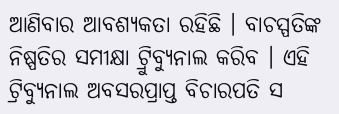ଆଣିବାର ଆବଶ୍ୟକତା ରହିଛି । ବାଚସ୍ପତିଙ୍କ ନିଷ୍ପତିର ସମୀକ୍ଷା ଟ୍ରୁିବ୍ୟୁନାଲ କରିବ । ଏହି ଟ୍ରିବ୍ୟୁନାଲ ଅବସରପ୍ରାପ୍ତ ବିଚାରପତି ସ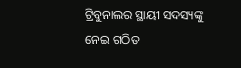ଟ୍ରିବୁନାଲର ସ୍ଥାୟୀ ସଦସ୍ୟଙ୍କୁ ନେଇ ଗଠିତ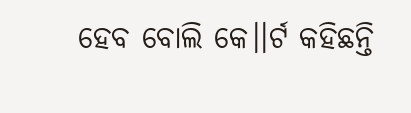ହେବ ବୋଲି କେ।।ର୍ଟ କହିଛନ୍ତି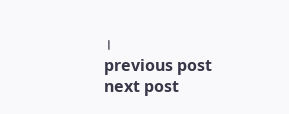।
previous post
next post